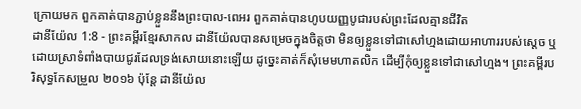ក្រោយមក ពួកគាត់បានភ្ជាប់ខ្លួននឹងព្រះបាល-ពេអរ ពួកគាត់បានហូបយញ្ញបូជារបស់ព្រះដែលគ្មានជីវិត
ដានីយ៉ែល 1:8 - ព្រះគម្ពីរខ្មែរសាកល ដានីយ៉ែលបានសម្រេចក្នុងចិត្តថា មិនឲ្យខ្លួនទៅជាសៅហ្មងដោយអាហាររបស់ស្ដេច ឬដោយស្រាទំពាំងបាយជូរដែលទ្រង់សោយនោះឡើយ ដូច្នេះគាត់ក៏សុំមេមហាតលិក ដើម្បីកុំឲ្យខ្លួនទៅជាសៅហ្មង។ ព្រះគម្ពីរបរិសុទ្ធកែសម្រួល ២០១៦ ប៉ុន្តែ ដានីយ៉ែល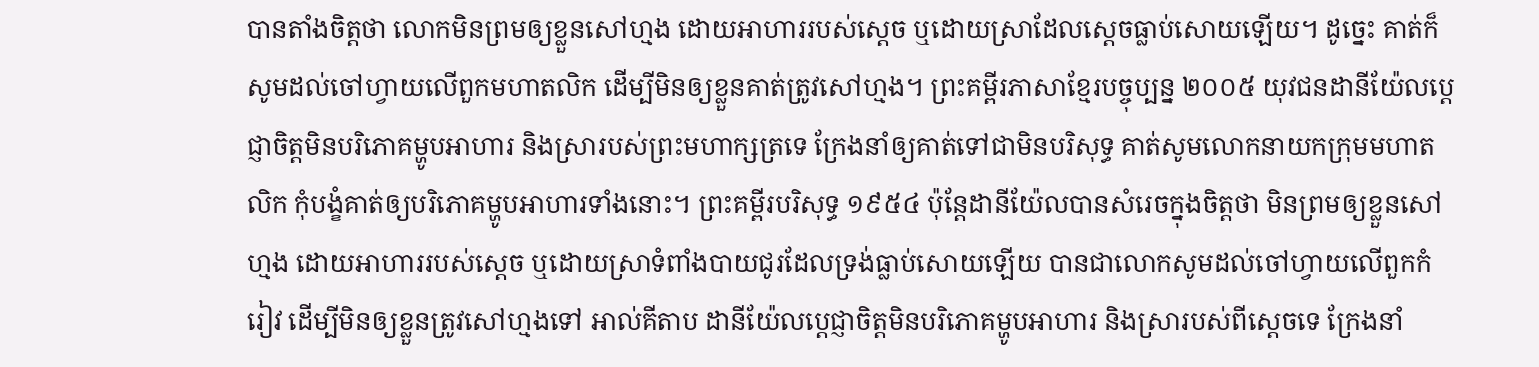បានតាំងចិត្តថា លោកមិនព្រមឲ្យខ្លួនសៅហ្មង ដោយអាហាររបស់ស្តេច ឬដោយស្រាដែលស្ដេចធ្លាប់សោយឡើយ។ ដូច្នេះ គាត់ក៏សូមដល់ចៅហ្វាយលើពួកមហាតលិក ដើម្បីមិនឲ្យខ្លួនគាត់ត្រូវសៅហ្មង។ ព្រះគម្ពីរភាសាខ្មែរបច្ចុប្បន្ន ២០០៥ យុវជនដានីយ៉ែលប្ដេជ្ញាចិត្តមិនបរិភោគម្ហូបអាហារ និងស្រារបស់ព្រះមហាក្សត្រទេ ក្រែងនាំឲ្យគាត់ទៅជាមិនបរិសុទ្ធ គាត់សូមលោកនាយកក្រុមមហាតលិក កុំបង្ខំគាត់ឲ្យបរិភោគម្ហូបអាហារទាំងនោះ។ ព្រះគម្ពីរបរិសុទ្ធ ១៩៥៤ ប៉ុន្តែដានីយ៉ែលបានសំរេចក្នុងចិត្តថា មិនព្រមឲ្យខ្លួនសៅហ្មង ដោយអាហាររបស់ស្តេច ឬដោយស្រាទំពាំងបាយជូរដែលទ្រង់ធ្លាប់សោយឡើយ បានជាលោកសូមដល់ចៅហ្វាយលើពួកកំរៀវ ដើម្បីមិនឲ្យខ្លួនត្រូវសៅហ្មងទៅ អាល់គីតាប ដានីយ៉ែលប្ដេជ្ញាចិត្តមិនបរិភោគម្ហូបអាហារ និងស្រារបស់ពីស្តេចទេ ក្រែងនាំ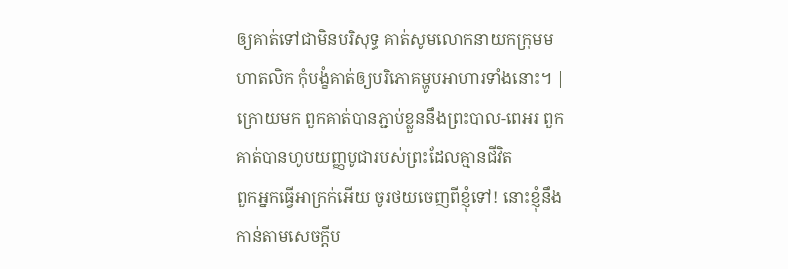ឲ្យគាត់ទៅជាមិនបរិសុទ្ធ គាត់សូមលោកនាយកក្រុមមហាតលិក កុំបង្ខំគាត់ឲ្យបរិភោគម្ហូបអាហារទាំងនោះ។ |
ក្រោយមក ពួកគាត់បានភ្ជាប់ខ្លួននឹងព្រះបាល-ពេអរ ពួកគាត់បានហូបយញ្ញបូជារបស់ព្រះដែលគ្មានជីវិត
ពួកអ្នកធ្វើអាក្រក់អើយ ចូរថយចេញពីខ្ញុំទៅ! នោះខ្ញុំនឹងកាន់តាមសេចក្ដីប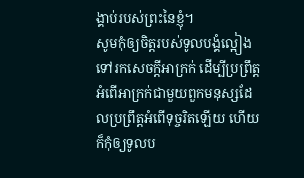ង្គាប់របស់ព្រះនៃខ្ញុំ។
សូមកុំឲ្យចិត្តរបស់ទូលបង្គំល្អៀងទៅរកសេចក្ដីអាក្រក់ ដើម្បីប្រព្រឹត្តអំពើអាក្រក់ជាមួយពួកមនុស្សដែលប្រព្រឹត្តអំពើទុច្ចរិតឡើយ ហើយក៏កុំឲ្យទូលប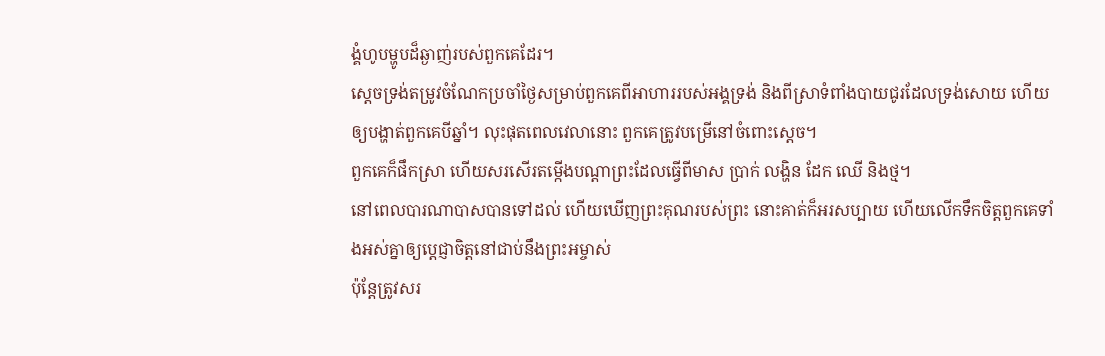ង្គំហូបម្ហូបដ៏ឆ្ងាញ់របស់ពួកគេដែរ។
ស្ដេចទ្រង់តម្រូវចំណែកប្រចាំថ្ងៃសម្រាប់ពួកគេពីអាហាររបស់អង្គទ្រង់ និងពីស្រាទំពាំងបាយជូរដែលទ្រង់សោយ ហើយឲ្យបង្ហាត់ពួកគេបីឆ្នាំ។ លុះផុតពេលវេលានោះ ពួកគេត្រូវបម្រើនៅចំពោះស្ដេច។
ពួកគេក៏ផឹកស្រា ហើយសរសើរតម្កើងបណ្ដាព្រះដែលធ្វើពីមាស ប្រាក់ លង្ហិន ដែក ឈើ និងថ្ម។
នៅពេលបារណាបាសបានទៅដល់ ហើយឃើញព្រះគុណរបស់ព្រះ នោះគាត់ក៏អរសប្បាយ ហើយលើកទឹកចិត្តពួកគេទាំងអស់គ្នាឲ្យប្ដេជ្ញាចិត្តនៅជាប់នឹងព្រះអម្ចាស់
ប៉ុន្តែត្រូវសរ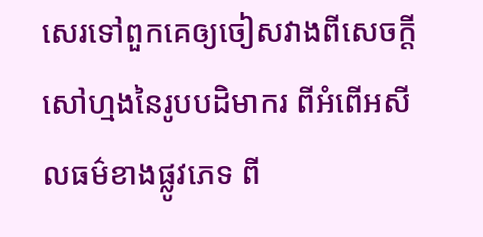សេរទៅពួកគេឲ្យចៀសវាងពីសេចក្ដីសៅហ្មងនៃរូបបដិមាករ ពីអំពើអសីលធម៌ខាងផ្លូវភេទ ពី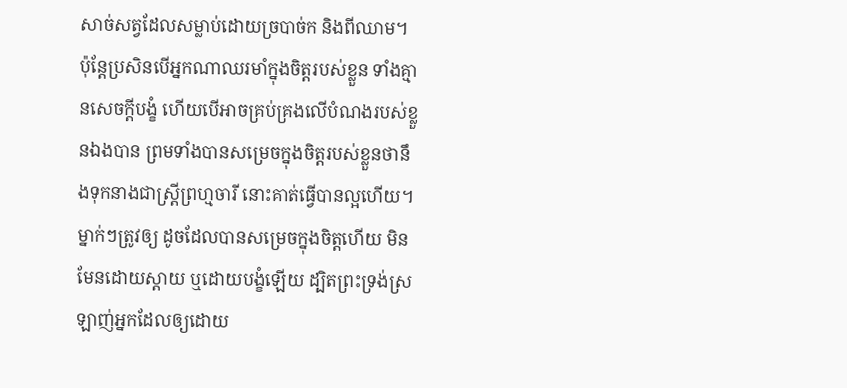សាច់សត្វដែលសម្លាប់ដោយច្របាច់ក និងពីឈាម។
ប៉ុន្តែប្រសិនបើអ្នកណាឈរមាំក្នុងចិត្តរបស់ខ្លួន ទាំងគ្មានសេចក្ដីបង្ខំ ហើយបើអាចគ្រប់គ្រងលើបំណងរបស់ខ្លួនឯងបាន ព្រមទាំងបានសម្រេចក្នុងចិត្តរបស់ខ្លួនថានឹងទុកនាងជាស្ត្រីព្រហ្មចារី នោះគាត់ធ្វើបានល្អហើយ។
ម្នាក់ៗត្រូវឲ្យ ដូចដែលបានសម្រេចក្នុងចិត្តហើយ មិនមែនដោយស្ដាយ ឬដោយបង្ខំឡើយ ដ្បិតព្រះទ្រង់ស្រឡាញ់អ្នកដែលឲ្យដោយ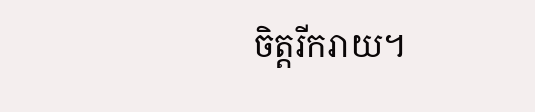ចិត្តរីករាយ។